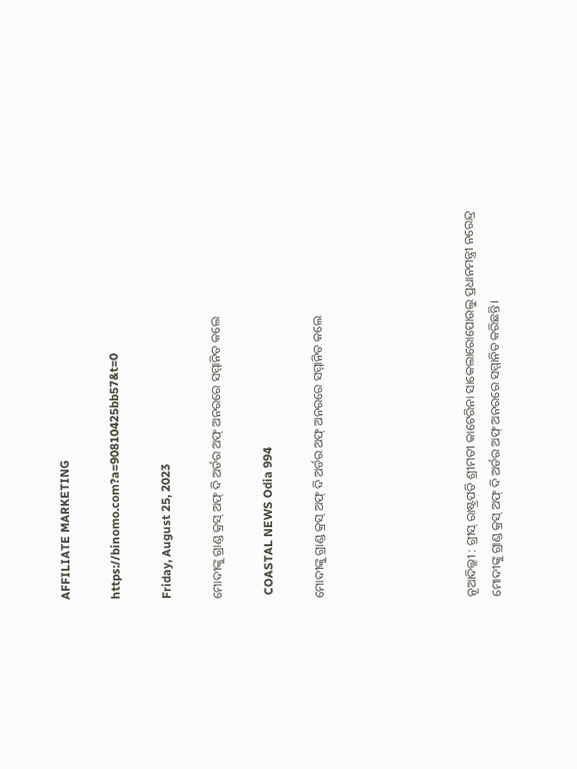AFFILIATE MARKETING

https://binomo.com?a=90810425bb57&t=0

Friday, August 25, 2023

ମୋଦୀଙ୍କୁ ଗ୍ରାଣ୍ଡ କ୍ରସ୍ ଅଫ୍ ଦି ଅର୍ଡର ଅଫ୍ ଅନରରେ ସମ୍ମାନିତ କଲେ

 COASTAL NEWS Odia 994

ମୋଦୀଙ୍କୁ ଗ୍ରାଣ୍ଡ କ୍ରସ୍ ଅଫ୍ ଦି ଅର୍ଡର ଅଫ୍ ଅନରରେ ସମ୍ମାନିତ କଲେ





ନୂଆଦିଲ୍ଳୀ : ଗ୍ରୀସ୍ ରାଷ୍ଟ୍ରପତି ଶ୍ରୀମତୀ କାଟେରିନା ସାକେଲାରୋପୋଉଲୁ ପ୍ରଧାନମନ୍ତ୍ରୀ ନରେନ୍ଦ୍ର ମୋଦୀଙ୍କୁ ଗ୍ରାଣ୍ଡ କ୍ରସ୍ ଅଫ୍ ଦି ଅର୍ଡର ଅଫ୍ ଅନରରେ ସମ୍ମାନିତ କରିଛନ୍ତି।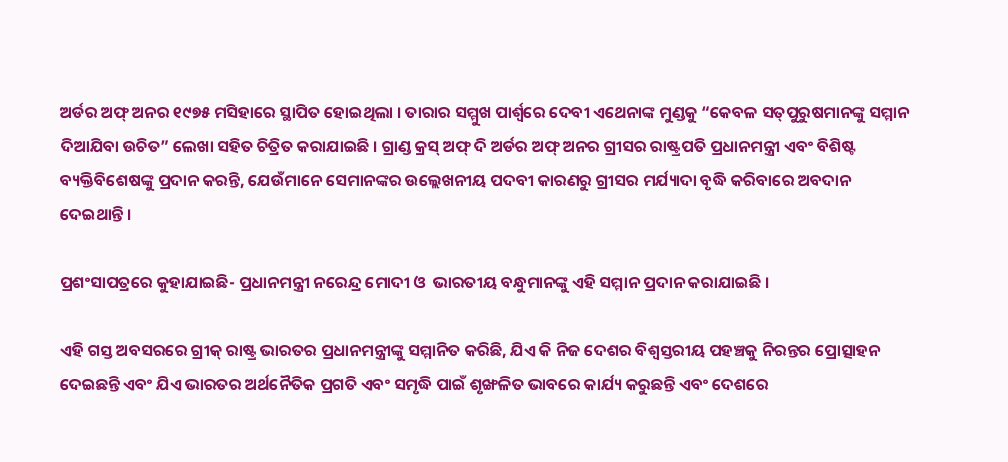ଅର୍ଡର ଅଫ୍ ଅନର ୧୯୭୫ ମସିହାରେ ସ୍ଥାପିତ ହୋଇଥିଲା । ତାରାର ସମ୍ମୁଖ ପାର୍ଶ୍ୱରେ ଦେବୀ ଏଥେନାଙ୍କ ମୁଣ୍ଡକୁ “କେବଳ ସତ୍‍ପୁରୁଷମାନଙ୍କୁ ସମ୍ମାନ ଦିଆଯିବା ଉଚିତ” ଲେଖା ସହିତ ଚିତ୍ରିତ କରାଯାଇଛି । ଗ୍ରାଣ୍ଡ କ୍ରସ୍ ଅଫ୍ ଦି ଅର୍ଡର ଅଫ୍ ଅନର ଗ୍ରୀସର ରାଷ୍ଟ୍ରପତି ପ୍ରଧାନମନ୍ତ୍ରୀ ଏବଂ ବିଶିଷ୍ଟ ବ୍ୟକ୍ତିବିଶେଷଙ୍କୁ ପ୍ରଦାନ କରନ୍ତି, ଯେଉଁମାନେ ସେମାନଙ୍କର ଉଲ୍ଲେଖନୀୟ ପଦବୀ କାରଣରୁ ଗ୍ରୀସର ମର୍ଯ୍ୟାଦା ବୃଦ୍ଧି କରିବାରେ ଅବଦାନ ଦେଇଥାନ୍ତି ।

ପ୍ରଶଂସାପତ୍ରରେ କୁହାଯାଇଛି- ପ୍ରଧାନମନ୍ତ୍ରୀ ନରେନ୍ଦ୍ର ମୋଦୀ ଓ  ଭାରତୀୟ ବନ୍ଧୁମାନଙ୍କୁ ଏହି ସମ୍ମାନ ପ୍ରଦାନ କରାଯାଇଛି ।

ଏହି ଗସ୍ତ ଅବସରରେ ଗ୍ରୀକ୍ ରାଷ୍ଟ୍ର ଭାରତର ପ୍ରଧାନମନ୍ତ୍ରୀଙ୍କୁ ସମ୍ମାନିତ କରିଛି, ଯିଏ କି ନିଜ ଦେଶର ବିଶ୍ୱସ୍ତରୀୟ ପହଞ୍ଚକୁ ନିରନ୍ତର ପ୍ରୋତ୍ସାହନ ଦେଇଛନ୍ତି ଏବଂ ଯିଏ ଭାରତର ଅର୍ଥନୈତିକ ପ୍ରଗତି ଏବଂ ସମୃଦ୍ଧି ପାଇଁ ଶୃଙ୍ଖଳିତ ଭାବରେ କାର୍ଯ୍ୟ କରୁଛନ୍ତି ଏବଂ ଦେଶରେ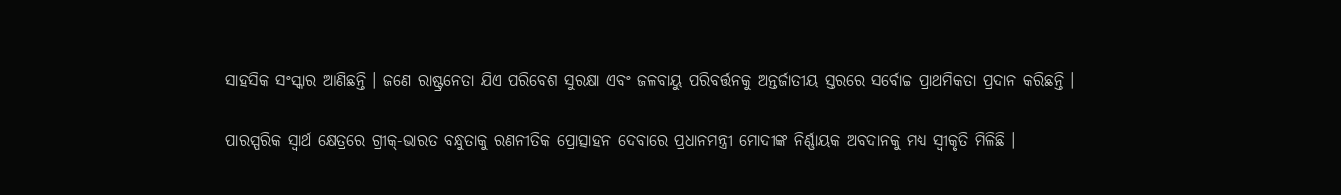ସାହସିକ ସଂସ୍କାର ଆଣିଛନ୍ତି । ଜଣେ ରାଷ୍ଟ୍ରନେତା ଯିଏ ପରିବେଶ ସୁରକ୍ଷା ଏବଂ ଜଳବାୟୁ ପରିବର୍ତ୍ତନକୁ ଅନ୍ତର୍ଜାତୀୟ ସ୍ତରରେ ସର୍ବୋଚ୍ଚ ପ୍ରାଥମିକତା ପ୍ରଦାନ କରିଛନ୍ତି ।

ପାରସ୍ପରିକ ସ୍ୱାର୍ଥ କ୍ଷେତ୍ରରେ ଗ୍ରୀକ୍-ଭାରତ ବନ୍ଧୁତାକୁ ରଣନୀତିକ ପ୍ରୋତ୍ସାହନ ଦେବାରେ ପ୍ରଧାନମନ୍ତ୍ରୀ ମୋଦୀଙ୍କ ନିର୍ଣ୍ଣାୟକ ଅବଦାନକୁ ମଧ୍ୟ ସ୍ୱୀକୃତି ମିଳିଛି ।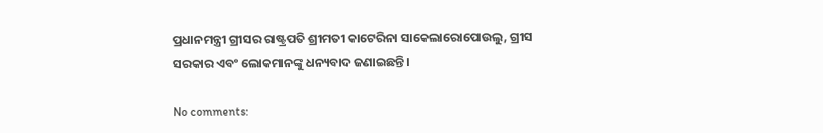ପ୍ରଧାନମନ୍ତ୍ରୀ ଗ୍ରୀସର ରାଷ୍ଟ୍ରପତି ଶ୍ରୀମତୀ କାଟେରିନା ସାକେଲାରୋପୋଉଲୁ, ଗ୍ରୀସ ସରକାର ଏବଂ ଲୋକମାନଙ୍କୁ ଧନ୍ୟବାଦ ଜଣାଇଛନ୍ତି।

No comments: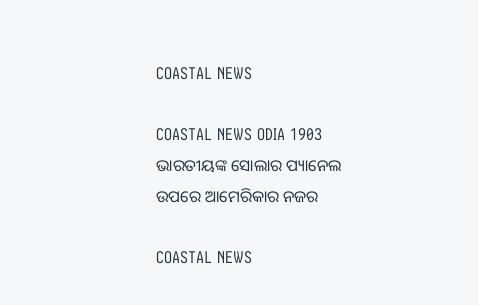COASTAL NEWS

COASTAL NEWS ODIA 1903 ଭାରତୀୟଙ୍କ ସୋଲାର ପ୍ୟାନେଲ ଉପରେ ଆମେରିକାର ନଜର

COASTAL NEWS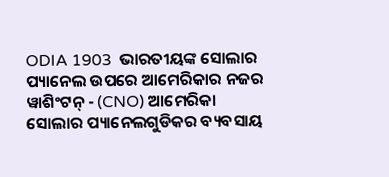ODIA 1903  ଭାରତୀୟଙ୍କ ସୋଲାର ପ୍ୟାନେଲ ଉପରେ ଆମେରିକାର ନଜର ୱାଶିଂଟନ୍ - (CNO) ଆମେରିକା ସୋଲାର ପ୍ୟାନେଲଗୁଡିକର ବ୍ୟବସାୟ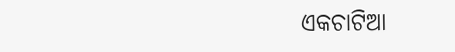ଏକଚାଟିଆ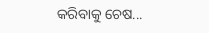କରିବାକୁ ଚେଷ...